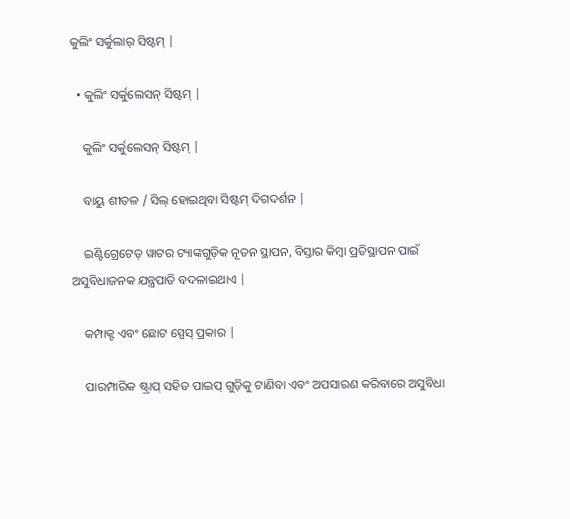କୁଲିଂ ସର୍କୁଲାର୍ ସିଷ୍ଟମ୍ |

  • କୁଲିଂ ସର୍କୁଲେସନ୍ ସିଷ୍ଟମ୍ |

    କୁଲିଂ ସର୍କୁଲେସନ୍ ସିଷ୍ଟମ୍ |

    ବାୟୁ ଶୀତଳ / ସିଲ୍ ହୋଇଥିବା ସିଷ୍ଟମ୍ ଦିଗଦର୍ଶନ |

    ଇଣ୍ଟିଗ୍ରେଟେଡ୍ ୱାଟର ଟ୍ୟାଙ୍କଗୁଡ଼ିକ ନୂତନ ସ୍ଥାପନ, ବିସ୍ତାର କିମ୍ବା ପ୍ରତିସ୍ଥାପନ ପାଇଁ ଅସୁବିଧାଜନକ ଯନ୍ତ୍ରପାତି ବଦଳାଇଥାଏ |

    କମ୍ପାକ୍ଟ ଏବଂ ଛୋଟ ସ୍ପେସ୍ ପ୍ରକାର |

    ପାରମ୍ପାରିକ ଷ୍ଟ୍ରାପ୍ ସହିତ ପାଇପ୍ ଗୁଡ଼ିକୁ ଟାଣିବା ଏବଂ ଅପସାରଣ କରିବାରେ ଅସୁବିଧା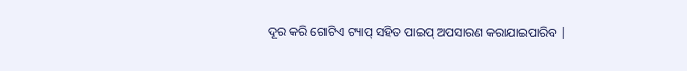ଦୂର କରି ଗୋଟିଏ ଟ୍ୟାପ୍ ସହିତ ପାଇପ୍ ଅପସାରଣ କରାଯାଇପାରିବ |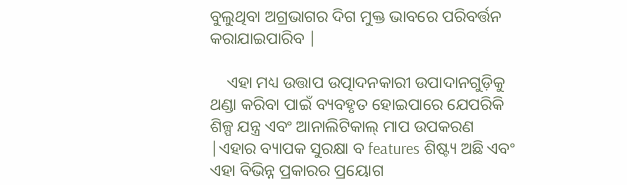ବୁଲୁଥିବା ଅଗ୍ରଭାଗର ଦିଗ ମୁକ୍ତ ଭାବରେ ପରିବର୍ତ୍ତନ କରାଯାଇପାରିବ |

    ଏହା ମଧ୍ୟ ଉତ୍ତାପ ଉତ୍ପାଦନକାରୀ ଉପାଦାନଗୁଡ଼ିକୁ ଥଣ୍ଡା କରିବା ପାଇଁ ବ୍ୟବହୃତ ହୋଇପାରେ ଯେପରିକି ଶିଳ୍ପ ଯନ୍ତ୍ର ଏବଂ ଆନାଲିଟିକାଲ୍ ମାପ ଉପକରଣ |ଏହାର ବ୍ୟାପକ ସୁରକ୍ଷା ବ features ଶିଷ୍ଟ୍ୟ ଅଛି ଏବଂ ଏହା ବିଭିନ୍ନ ପ୍ରକାରର ପ୍ରୟୋଗ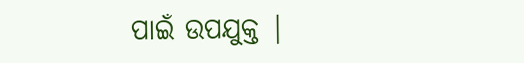ପାଇଁ ଉପଯୁକ୍ତ |